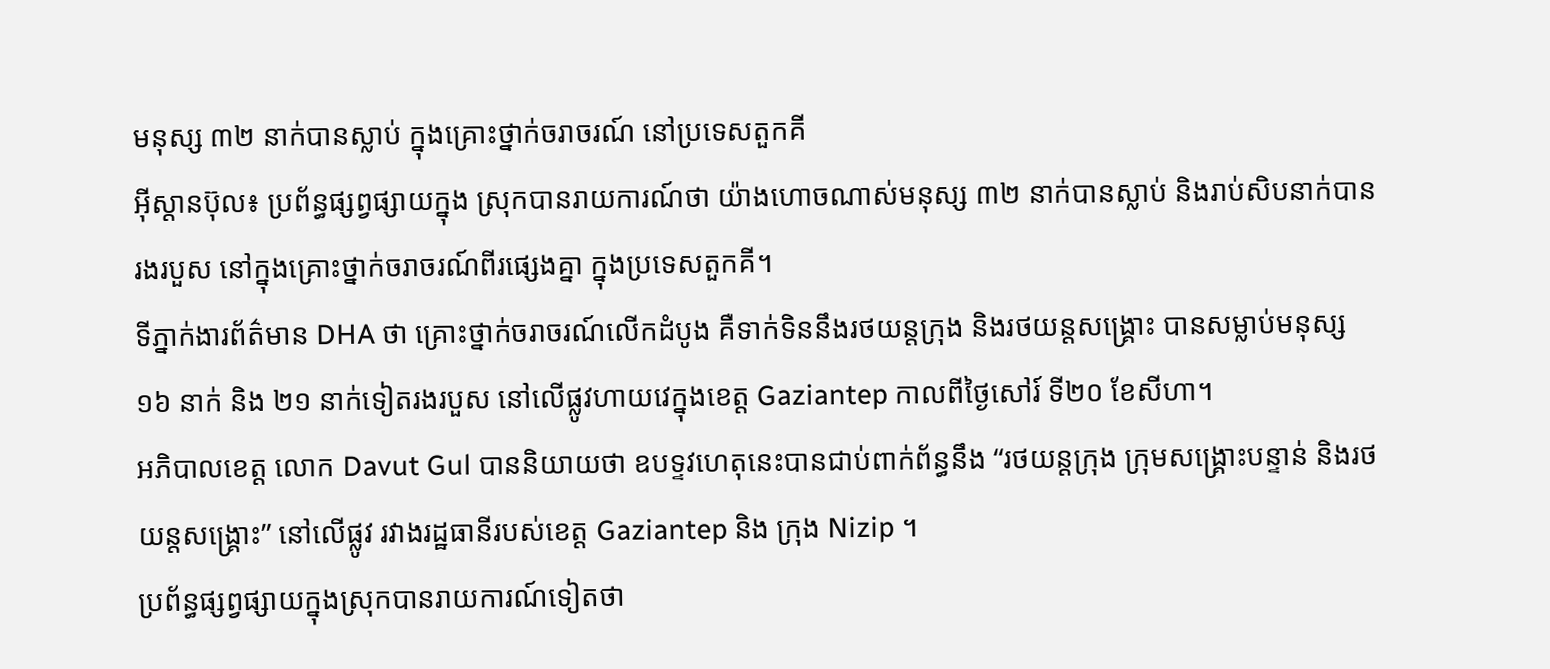មនុស្ស ៣២ នាក់បានស្លាប់ ក្នុងគ្រោះថ្នាក់ចរាចរណ៍ នៅប្រទេសតួកគី
អ៊ីស្តានប៊ុល៖ ប្រព័ន្ធផ្សព្វផ្សាយក្នុង ស្រុកបានរាយការណ៍ថា យ៉ាងហោចណាស់មនុស្ស ៣២ នាក់បានស្លាប់ និងរាប់សិបនាក់បានរងរបួស នៅក្នុងគ្រោះថ្នាក់ចរាចរណ៍ពីរផ្សេងគ្នា ក្នុងប្រទេសតួកគី។
ទីភ្នាក់ងារព័ត៌មាន DHA ថា គ្រោះថ្នាក់ចរាចរណ៍លើកដំបូង គឺទាក់ទិននឹងរថយន្តក្រុង និងរថយន្តសង្គ្រោះ បានសម្លាប់មនុស្ស ១៦ នាក់ និង ២១ នាក់ទៀតរងរបួស នៅលើផ្លូវហាយវេក្នុងខេត្ត Gaziantep កាលពីថ្ងៃសៅរ៍ ទី២០ ខែសីហា។
អភិបាលខេត្ត លោក Davut Gul បាននិយាយថា ឧបទ្ទវហេតុនេះបានជាប់ពាក់ព័ន្ធនឹង “រថយន្តក្រុង ក្រុមសង្គ្រោះបន្ទាន់ និងរថយន្តសង្គ្រោះ” នៅលើផ្លូវ រវាងរដ្ឋធានីរបស់ខេត្ត Gaziantep និង ក្រុង Nizip ។
ប្រព័ន្ធផ្សព្វផ្សាយក្នុងស្រុកបានរាយការណ៍ទៀតថា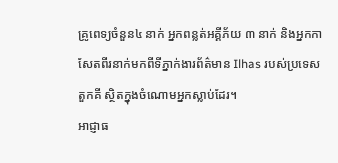គ្រូពេទ្យចំនួន៤ នាក់ អ្នកពន្លត់អគ្គីភ័យ ៣ នាក់ និងអ្នកកាសែតពីរនាក់មកពីទីភ្នាក់ងារព័ត៌មាន Ilhas របស់ប្រទេសតួកគី ស្ថិតក្នុងចំណោមអ្នកស្លាប់ដែរ។
អាជ្ញាធ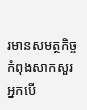រមានសមត្ថកិច្ចកំពុងសាកសួរ អ្នកបើ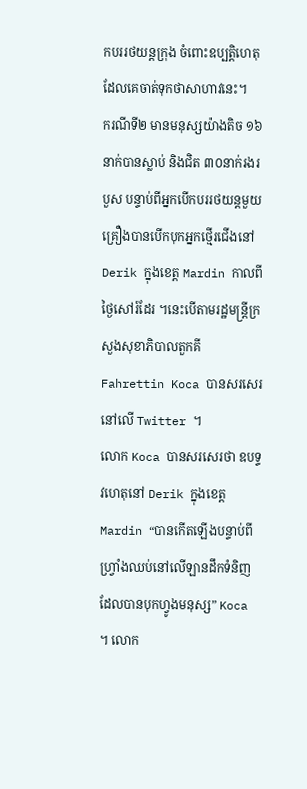កបររថយន្តក្រុង ចំពោះឧប្បត្តិហេតុដែលគេចាត់ទុកថាសាហាវនេះ។
ករណីទី២ មានមនុស្សយ៉ាងតិច ១៦នាក់បានស្លាប់ និងជិត ៣០នាក់រងរបួស បន្ទាប់ពីអ្នកបើកបររថយន្តមួយគ្រឿងបានបើកបុកអ្នកថ្មើរជើងនៅ Derik ក្នុងខេត្ត Mardin កាលពីថ្ងៃសៅរ៍ដែរ ។នេះបើតាមរដ្ឋមន្ត្រីក្រសួងសុខាភិបាលតួកគី Fahrettin Koca បានសរសេរនៅលើ Twitter ។
លោក Koca បានសរសេរថា ឧបទ្ទវហេតុនៅ Derik ក្នុងខេត្ត Mardin “បានកើតឡើងបន្ទាប់ពីហ្វ្រាំងឈប់នៅលើឡានដឹកទំនិញដែលបានបុកហ្វូងមនុស្ស” Koca ។ លោក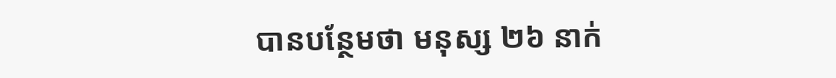បានបន្ថែមថា មនុស្ស ២៦ នាក់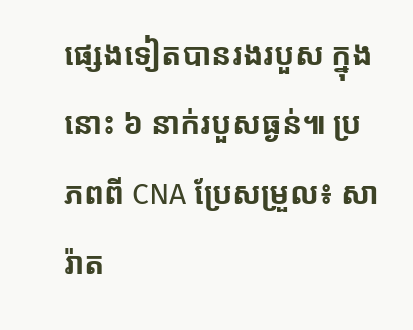ផ្សេងទៀតបានរងរបួស ក្នុងនោះ ៦ នាក់របួសធ្ងន់៕ ប្រភពពី CNA ប្រែសម្រួល៖ សារ៉ាត